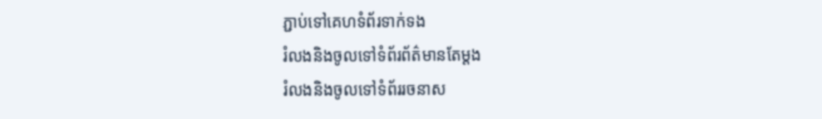ភ្ជាប់ទៅគេហទំព័រទាក់ទង
រំលងនិងចូលទៅទំព័រព័ត៌មានតែម្តង
រំលងនិងចូលទៅទំព័ររចនាស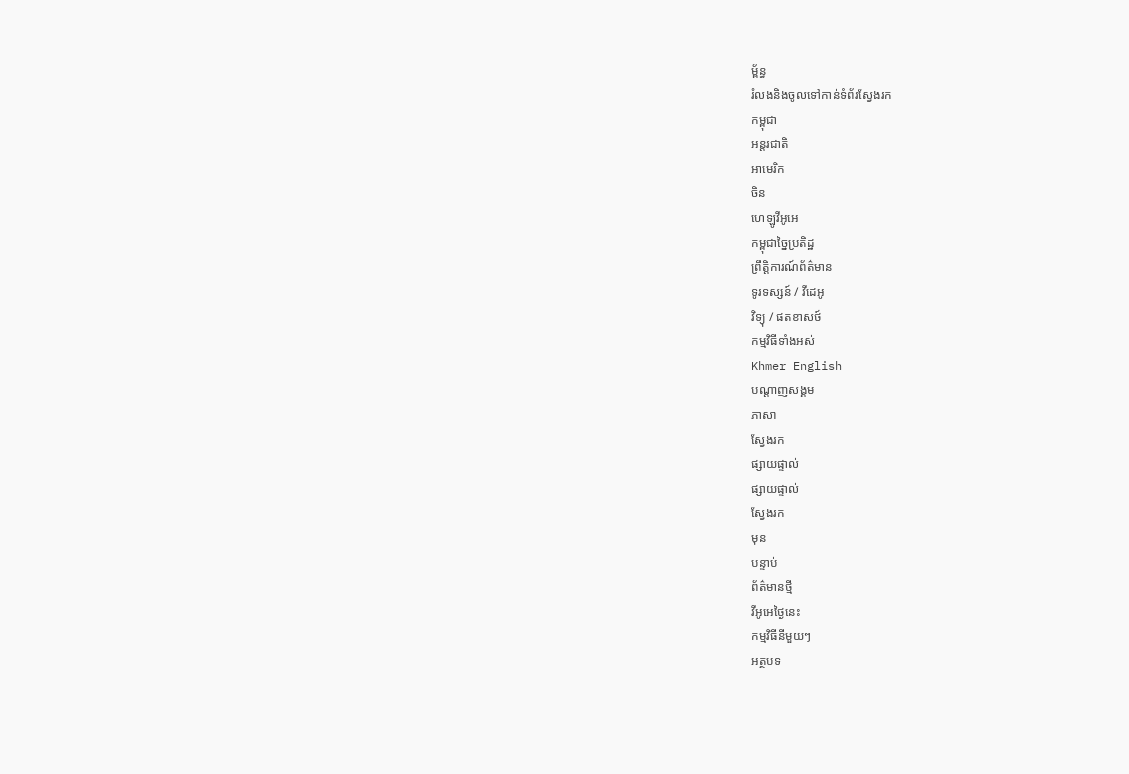ម្ព័ន្ធ
រំលងនិងចូលទៅកាន់ទំព័រស្វែងរក
កម្ពុជា
អន្តរជាតិ
អាមេរិក
ចិន
ហេឡូវីអូអេ
កម្ពុជាច្នៃប្រតិដ្ឋ
ព្រឹត្តិការណ៍ព័ត៌មាន
ទូរទស្សន៍ / វីដេអូ
វិទ្យុ / ផតខាសថ៍
កម្មវិធីទាំងអស់
Khmer English
បណ្តាញសង្គម
ភាសា
ស្វែងរក
ផ្សាយផ្ទាល់
ផ្សាយផ្ទាល់
ស្វែងរក
មុន
បន្ទាប់
ព័ត៌មានថ្មី
វីអូអេថ្ងៃនេះ
កម្មវិធីនីមួយៗ
អត្ថបទ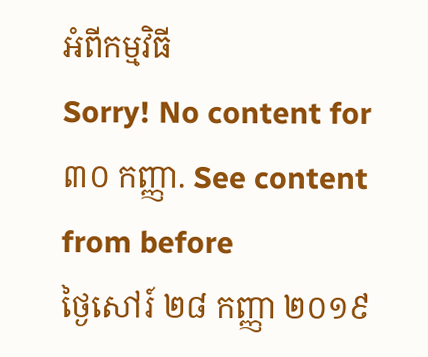អំពីកម្មវិធី
Sorry! No content for ៣០ កញ្ញា. See content from before
ថ្ងៃសៅរ៍ ២៨ កញ្ញា ២០១៩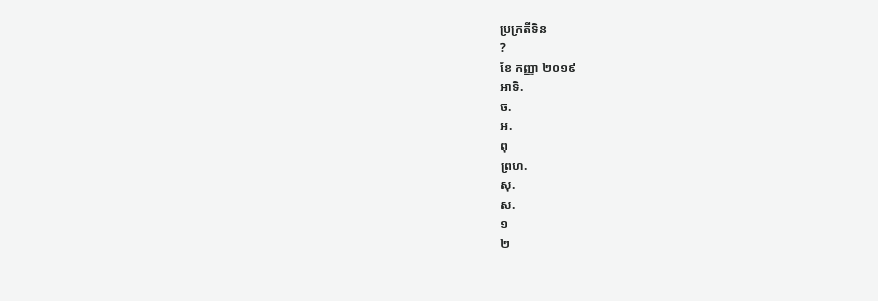ប្រក្រតីទិន
?
ខែ កញ្ញា ២០១៩
អាទិ.
ច.
អ.
ពុ
ព្រហ.
សុ.
ស.
១
២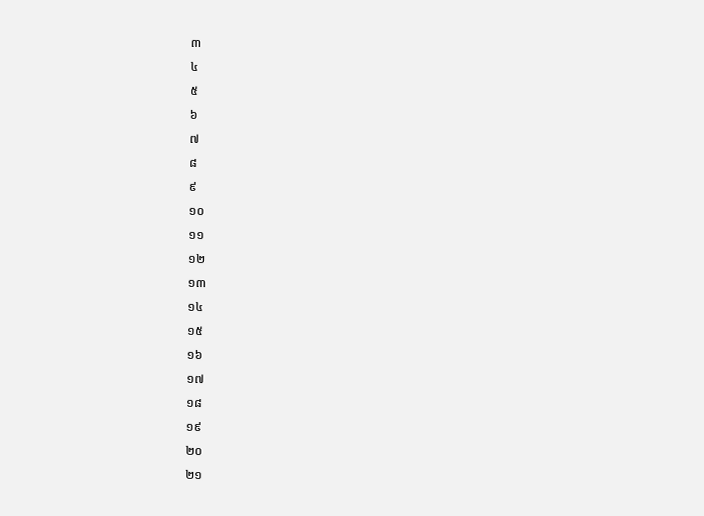៣
៤
៥
៦
៧
៨
៩
១០
១១
១២
១៣
១៤
១៥
១៦
១៧
១៨
១៩
២០
២១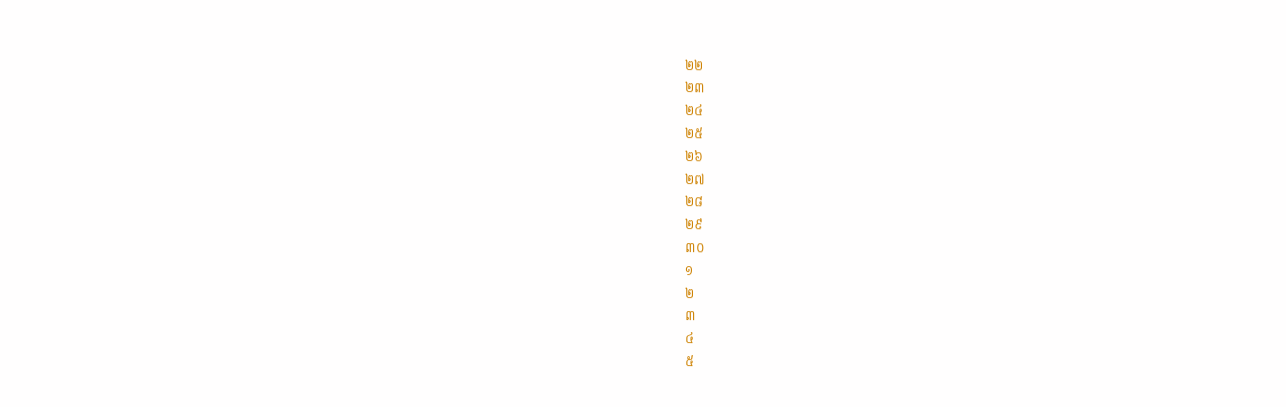២២
២៣
២៤
២៥
២៦
២៧
២៨
២៩
៣០
១
២
៣
៤
៥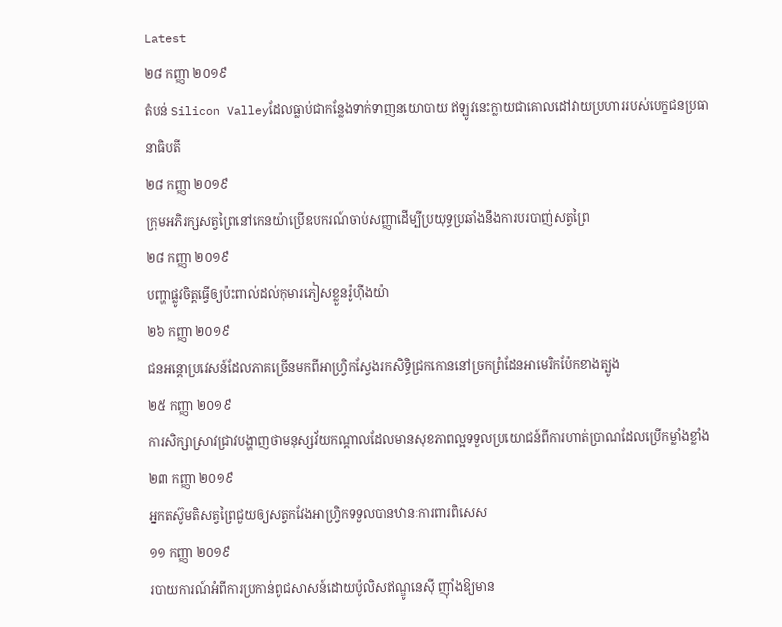Latest
២៨ កញ្ញា ២០១៩
តំបន់ Silicon Valleyដែលធ្លាប់ជាកន្លែងទាក់ទាញនយោបាយ ឥឡូវនេះក្លាយជាគោលដៅវាយប្រហាររបស់បេក្ខជនប្រធានាធិបតី
២៨ កញ្ញា ២០១៩
ក្រុមអភិរក្សសត្វព្រៃនៅកេនយ៉ាប្រើឧបករណ៍ចាប់សញ្ញាដើម្បីប្រយុទ្ធប្រឆាំងនឹងការបរបាញ់សត្វព្រៃ
២៨ កញ្ញា ២០១៩
បញ្ហាផ្លូវចិត្តធ្វើឲ្យប៉ះពាល់ដល់កុមារភៀសខ្លួនរ៉ូហ៊ីងយ៉ា
២៦ កញ្ញា ២០១៩
ជនអន្តោប្រវេសន៍ដែលភាគច្រើនមកពីអាហ្វ្រិកស្វែងរកសិទ្ធិជ្រកកោននៅច្រកព្រំដែនអាមេរិកប៉ែកខាងត្បូង
២៥ កញ្ញា ២០១៩
ការសិក្សាស្រាវជ្រាវបង្ហាញថាមនុស្សវ័យកណ្តាលដែលមានសុខភាពល្អទទួលប្រយោជន៍ពីការហាត់ប្រាណដែលប្រើកម្លាំងខ្លាំង
២៣ កញ្ញា ២០១៩
អ្នកតស៊ូមតិសត្វព្រៃជួយឲ្យសត្វកវែងអាហ្វ្រិកទទួលបានឋានៈការពារពិសេស
១១ កញ្ញា ២០១៩
របាយការណ៍អំពីការប្រកាន់ពូជសាសន៍ដោយប៉ូលិសឥណ្ឌូនេស៊ី ញ៉ាំងឱ្យមាន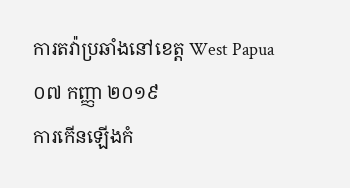ការតវ៉ាប្រឆាំងនៅខេត្ត West Papua
០៧ កញ្ញា ២០១៩
ការកើនឡើងកំ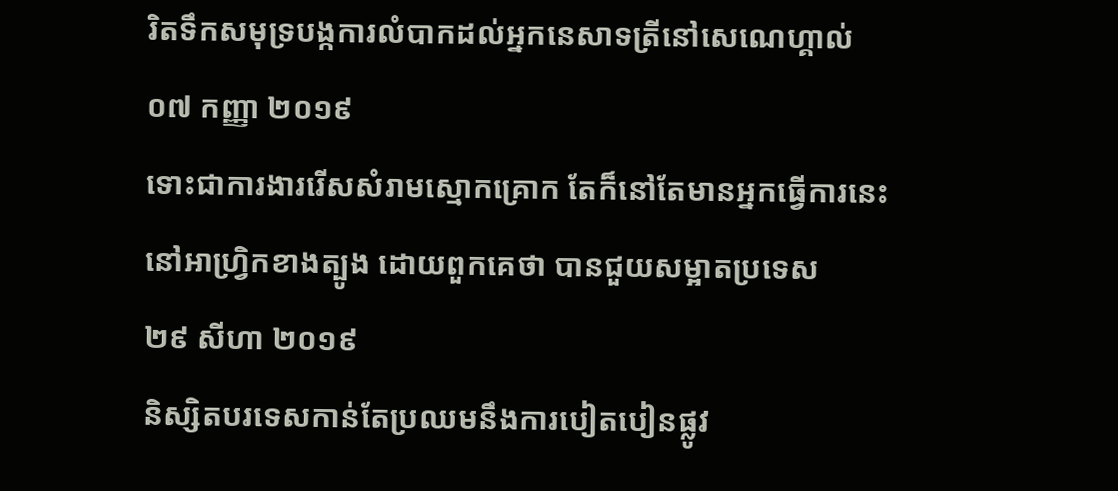រិតទឹកសមុទ្របង្កការលំបាកដល់អ្នកនេសាទត្រីនៅសេណេហ្គាល់
០៧ កញ្ញា ២០១៩
ទោះជាការងាររើសសំរាមស្មោកគ្រោក តែក៏នៅតែមានអ្នកធ្វើការនេះនៅអាហ្វ្រិកខាងត្បូង ដោយពួកគេថា បានជួយសម្អាតប្រទេស
២៩ សីហា ២០១៩
និស្សិតបរទេសកាន់តែប្រឈមនឹងការបៀតបៀនផ្លូវ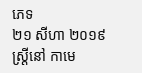ភេទ
២១ សីហា ២០១៩
ស្រ្តីនៅ កាមេ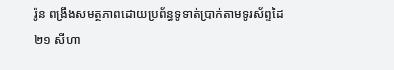រ៉ូន ពង្រឹងសមត្ថភាពដោយប្រព័ន្ធទូទាត់ប្រាក់តាមទូរស័ព្ទដៃ
២១ សីហា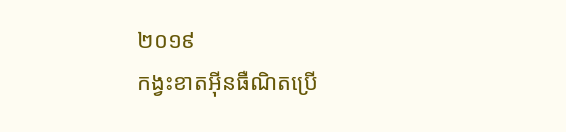២០១៩
កង្វះខាតអ៊ីនធឺណិតប្រើ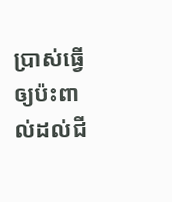ប្រាស់ធ្វើឲ្យប៉ះពាល់ដល់ជី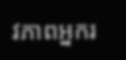វភាពអ្នករ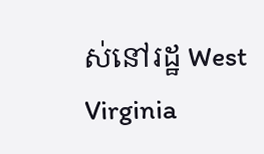ស់នៅរដ្ឋ West Virginia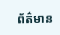ព័ត៌មាន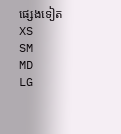ផ្សេងទៀត
XS
SM
MD
LG